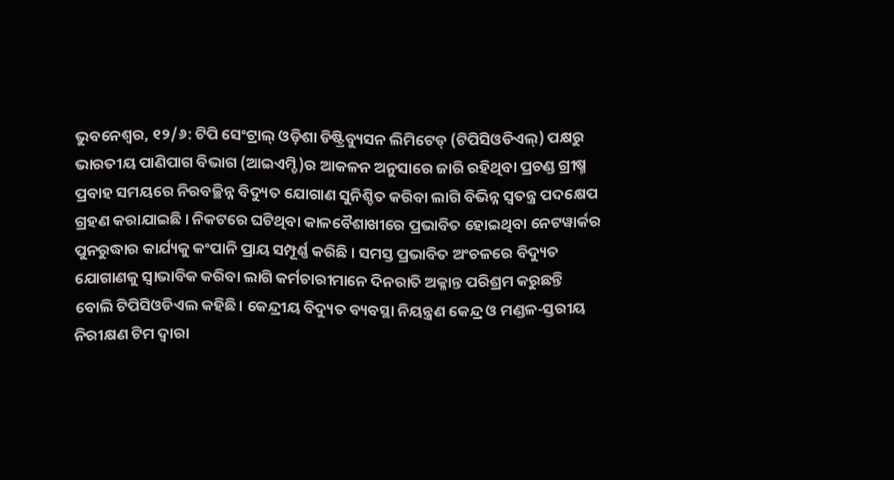ଭୁବନେଶ୍ୱର, ୧୨/୬: ଟିପି ସେଂଟ୍ରାଲ୍ ଓଡ଼ିଶା ଡିଷ୍ଟ୍ରିବ୍ୟୁସନ ଲିମିଟେଡ୍ (ଟିପିସିଓଡିଏଲ୍) ପକ୍ଷରୁ ଭାରତୀୟ ପାଣିପାଗ ବିଭାଗ (ଆଇଏମ୍ଡି)ର ଆକଳନ ଅନୁସାରେ ଜାରି ରହିଥିବା ପ୍ରଚଣ୍ଡ ଗ୍ରୀଷ୍ମ ପ୍ରବାହ ସମୟରେ ନିରବଚ୍ଛିନ୍ନ ବିଦ୍ୟୁତ ଯୋଗାଣ ସୁନିଶ୍ଚିତ କରିବା ଲାଗି ବିଭିନ୍ନ ସ୍ୱତନ୍ତ୍ର ପଦକ୍ଷେପ ଗ୍ରହଣ କରାଯାଇଛି । ନିକଟରେ ଘଟିଥିବା କାଳବୈଶାଖୀରେ ପ୍ରଭାବିତ ହୋଇଥିବା ନେଟୱାର୍କର ପୁନରୁଦ୍ଧାର କାର୍ଯ୍ୟକୁ କଂପାନି ପ୍ରାୟ ସମ୍ପୂର୍ଣ୍ଣ କରିଛି । ସମସ୍ତ ପ୍ରଭାବିତ ଅଂଚଳରେ ବିଦ୍ୟୁତ ଯୋଗାଣକୁ ସ୍ୱାଭାବିକ କରିବା ଲାଗି କର୍ମଚାରୀମାନେ ଦିନରାତି ଅକ୍ଳାନ୍ତ ପରିଶ୍ରମ କରୁଛନ୍ତି ବୋଲି ଟିପିସିଓଡିଏଲ କହିଛି। କେନ୍ଦ୍ରୀୟ ବିଦ୍ୟୁତ ବ୍ୟବସ୍ଥା ନିୟନ୍ତ୍ରଣ କେନ୍ଦ୍ର ଓ ମଣ୍ଡଳ-ସ୍ତରୀୟ ନିରୀକ୍ଷଣ ଟିମ ଦ୍ୱାରା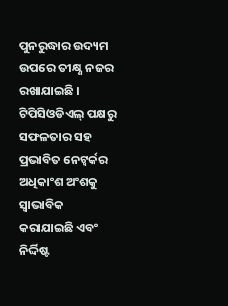ପୁନରୁଦ୍ଧାର ଉଦ୍ୟମ ଉପରେ ତୀକ୍ଷ୍ଣ ନଜର ରଖାଯାଇଛି ।
ଟିପିସିଓଡିଏଲ୍ ପକ୍ଷରୁ ସଫଳତାର ସହ ପ୍ରଭାବିତ ନେଟ୍ୱର୍କର ଅଧିକାଂଶ ଅଂଶକୁ ସ୍ୱାଭାବିକ କରାଯାଇଛି ଏବଂ ନିର୍ଦ୍ଦିଷ୍ଟ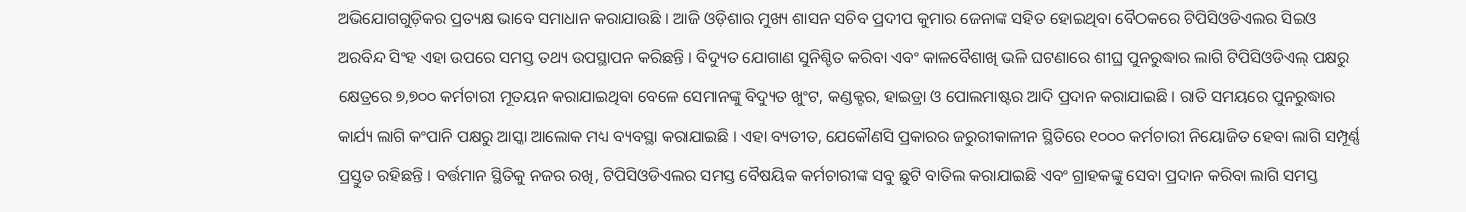ଅଭିଯୋଗଗୁଡ଼ିକର ପ୍ରତ୍ୟକ୍ଷ ଭାବେ ସମାଧାନ କରାଯାଉଛି । ଆଜି ଓଡ଼ିଶାର ମୁଖ୍ୟ ଶାସନ ସଚିବ ପ୍ରଦୀପ କୁମାର ଜେନାଙ୍କ ସହିତ ହୋଇଥିବା ବୈଠକରେ ଟିପିସିଓଡିଏଲର ସିଇଓ ଅରବିନ୍ଦ ସିଂହ ଏହା ଉପରେ ସମସ୍ତ ତଥ୍ୟ ଉପସ୍ଥାପନ କରିଛନ୍ତି । ବିଦ୍ୟୁତ ଯୋଗାଣ ସୁନିଶ୍ଚିତ କରିବା ଏବଂ କାଳବୈଶାଖି ଭଳି ଘଟଣାରେ ଶୀଘ୍ର ପୁନରୁଦ୍ଧାର ଲାଗି ଟିପିସିଓଡିଏଲ୍ ପକ୍ଷରୁ କ୍ଷେତ୍ରରେ ୭,୭୦୦ କର୍ମଚାରୀ ମୂତୟନ କରାଯାଇଥିବା ବେଳେ ସେମାନଙ୍କୁ ବିଦ୍ୟୁତ ଖୁଂଟ, କଣ୍ଡକ୍ଟର, ହାଇଡ୍ରା ଓ ପୋଲମାଷ୍ଟର ଆଦି ପ୍ରଦାନ କରାଯାଇଛି । ରାତି ସମୟରେ ପୁନରୁଦ୍ଧାର କାର୍ଯ୍ୟ ଲାଗି କଂପାନି ପକ୍ଷରୁ ଆସ୍କା ଆଲୋକ ମଧ୍ୟ ବ୍ୟବସ୍ଥା କରାଯାଇଛି । ଏହା ବ୍ୟତୀତ, ଯେକୌଣସି ପ୍ରକାରର ଜରୁରୀକାଳୀନ ସ୍ଥିତିରେ ୧୦୦୦ କର୍ମଚାରୀ ନିୟୋଜିତ ହେବା ଲାଗି ସମ୍ପୂର୍ଣ୍ଣ ପ୍ରସ୍ତୁତ ରହିଛନ୍ତି । ବର୍ତ୍ତମାନ ସ୍ଥିତିକୁ ନଜର ରଖି, ଟିପିସିଓଡିଏଲର ସମସ୍ତ ବୈଷୟିକ କର୍ମଚାରୀଙ୍କ ସବୁ ଛୁଟି ବାତିଲ କରାଯାଇଛି ଏବଂ ଗ୍ରାହକଙ୍କୁ ସେବା ପ୍ରଦାନ କରିବା ଲାଗି ସମସ୍ତ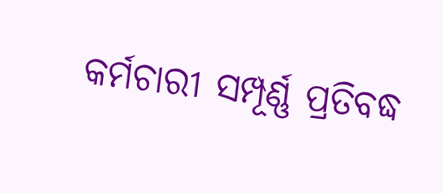କର୍ମଚାରୀ ସମ୍ପୂର୍ଣ୍ଣ ପ୍ରତିବଦ୍ଧ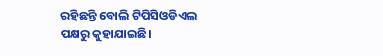ରହିଛନ୍ତି ବୋଲି ଟିପିସିଓଡିଏଲ ପକ୍ଷରୁ କୁହାଯାଇଛି।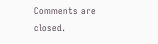Comments are closed.